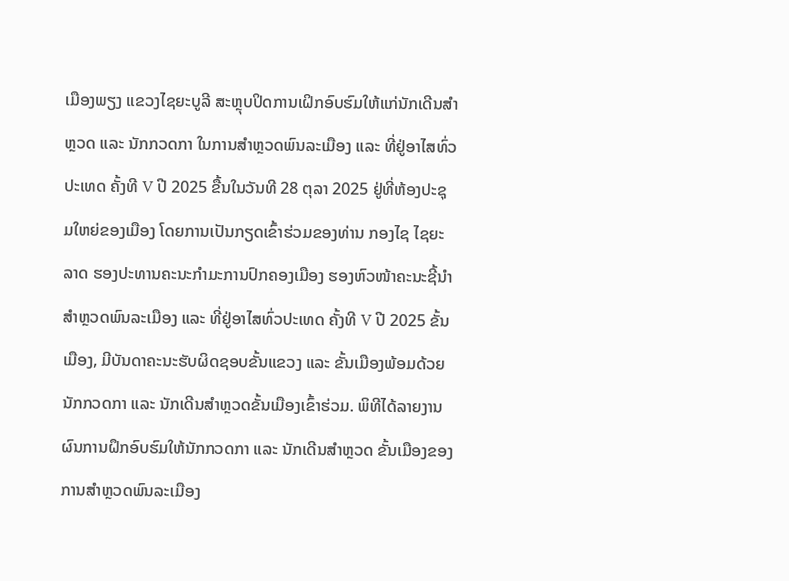ເມືອງພຽງ ແຂວງໄຊຍະບູລີ ສະຫຼຸບປິດການເຝິກອົບຮົມໃຫ້ແກ່ນັກເດີນສຳຫຼວດ ແລະ ນັກກວດກາ ໃນການສຳຫຼວດພົນລະເມືອງ ແລະ ທີ່ຢູ່ອາໄສທົ່ວປະເທດ ຄັ້ງທີ V ປີ 2025 ຂື້ນໃນວັນທີ 28 ຕຸລາ 2025 ຢູ່ທີ່ຫ້ອງປະຊຸມໃຫຍ່ຂອງເມືອງ ໂດຍການເປັນກຽດເຂົ້າຮ່ວມຂອງທ່ານ ກອງໄຊ ໄຊຍະລາດ ຮອງປະທານຄະນະກຳມະການປົກຄອງເມືອງ ຮອງຫົວໜ້າຄະນະຊີ້ນຳສຳຫຼວດພົນລະເມືອງ ແລະ ທີ່ຢູ່ອາໄສທົ່ວປະເທດ ຄັ້ງທີ V ປີ 2025 ຂັ້ນເມືອງ, ມີບັນດາຄະນະຮັບຜິດຊອບຂັ້ນແຂວງ ແລະ ຂັ້ນເມືອງພ້ອມດ້ວຍນັກກວດກາ ແລະ ນັກເດີນສຳຫຼວດຂັ້ນເມືອງເຂົ້າຮ່ວມ. ພິທີໄດ້ລາຍງານຜົນການຝຶກອົບຮົມໃຫ້ນັກກວດກາ ແລະ ນັກເດີນສຳຫຼວດ ຂັ້ນເມືອງຂອງການສຳຫຼວດພົນລະເມືອງ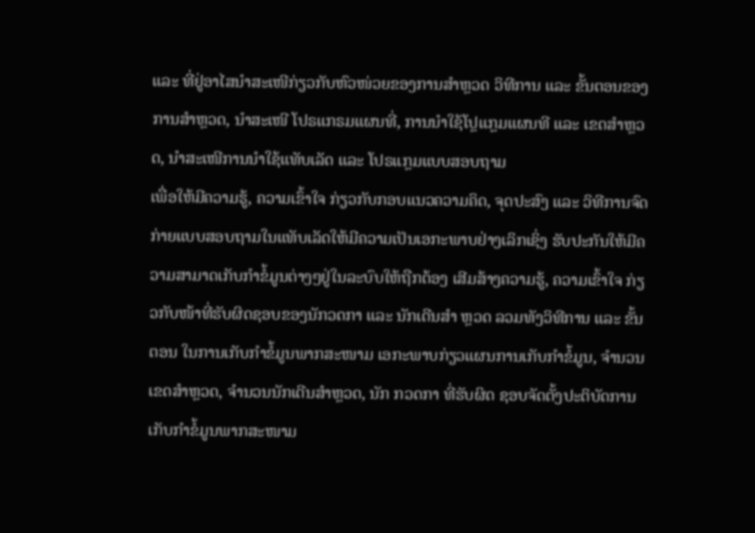ແລະ ທີ່ຢູ່ອາໄສນຳສະເໜີກ່ຽວກັບຫົວໜ່ວຍຂອງການສຳຫຼວດ ວິທີການ ແລະ ຂັ້ນຕອນຂອງການສຳຫຼວດ, ນຳສະເໜີ ໂປຣແກຣມແຜນທີ່, ການນຳໃຊ້ໂປຼແກຼມແຜນທີ ແລະ ເຂດສຳຫຼວດ, ນຳສະເໜີການນຳໃຊ້ແທັບເລັດ ແລະ ໂປຣແກຼມແບບສອບຖາມ
ເພື່ອໃຫ້ມີຄວາມຮູ້, ຄວາມເຂົ້າໃຈ ກ່ຽວກັບກອບແນວຄວາມຄິດ, ຈຸດປະສົງ ແລະ ວິທີການຈົດກ່າຍແບບສອບຖາມໃນແທັບເລັດໃຫ້ມີຄວາມເປັນເອກະພາບຢ່າງເລິກເຊິ່ງ ຮັບປະກັນໃຫ້ມີຄວາມສາມາດເກັບກຳຂໍ້ມູນຕ່າງໆຢູ່ໃນລະບົບໃຫ້ຖືກຕ້ອງ ເສີມສ້າງຄວາມຮູ້, ຄວາມເຂົ້າໃຈ ກ່ຽວກັບໜ້າທີ່ຮັບຜິດຊອບຂອງນັກວດກາ ແລະ ນັກເດີນສໍາ ຫຼວດ ລວມທັງວິທີການ ແລະ ຂັ້ນຕອນ ໃນການເກັບກຳຂໍ້ມູນພາກສະໜາມ ເອກະພາບກ່ຽວແຜນການເກັບກຳຂໍ້ມູນ, ຈໍານວນເຂດສໍາຫຼວດ, ຈໍານວນນັກເດີນສໍາຫຼວດ, ນັກ ກວດກາ ທີ່ຮັບຜິດ ຊອບຈັດຕັ້ງປະຕິບັດການເກັບກຳຂໍ້ມູນພາກສະໜາມ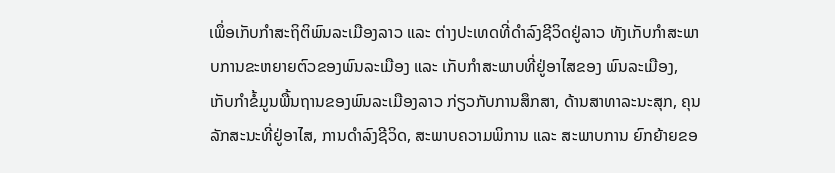ເພຶ່ອເກັບກຳສະຖິຕິພົນລະເມືອງລາວ ແລະ ຕ່າງປະເທດທີ່ດຳລົງຊີວິດຢູ່ລາວ ທັງເກັບກຳສະພາບການຂະຫຍາຍຕົວຂອງພົນລະເມືອງ ແລະ ເກັບກຳສະພາບທີ່ຢູ່ອາໄສຂອງ ພົນລະເມືອງ, ເກັບກຳຂໍ້ມູນພື້ນຖານຂອງພົນລະເມືອງລາວ ກ່ຽວກັບການສຶກສາ, ດ້ານສາທາລະນະສຸກ, ຄຸນລັກສະນະທີ່ຢູ່ອາໄສ, ການດໍາລົງຊີວິດ, ສະພາບຄວາມພິການ ແລະ ສະພາບການ ຍົກຍ້າຍຂອ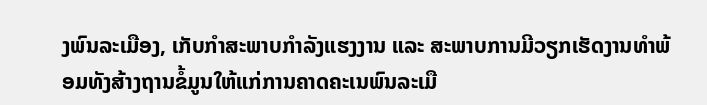ງພົນລະເມືອງ, ເກັບກຳສະພາບກຳລັງແຮງງານ ແລະ ສະພາບການມີວຽກເຮັດງານທໍາພ້ອມທັງສ້າງຖານຂໍ້ມູນໃຫ້ແກ່ການຄາດຄະເນພົນລະເມື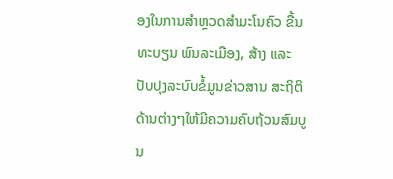ອງໃນການສໍາຫຼວດສຳມະໂນຄົວ ຂື້ນທະບຽນ ພົນລະເມືອງ, ສ້າງ ແລະ ປັບປຸງລະບົບຂໍ້ມູນຂ່າວສານ ສະຖິຕິດ້ານຕ່າງໆໃຫ້ມີຄວາມຄົບຖ້ວນສົມບູນ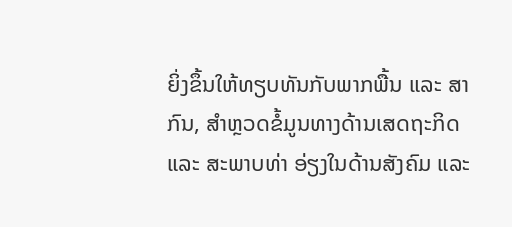ຍິ່ງຂຶ້ນໃຫ້ທຽບທັນກັບພາກພື້ນ ແລະ ສາກົນ, ສຳຫຼວດຂໍ້ມູນທາງດ້ານເສດຖະກິດ ແລະ ສະພາບທ່າ ອ່ຽງໃນດ້ານສັງຄົມ ແລະ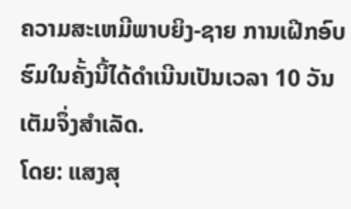ຄວາມສະເຫມີພາບຍິງ-ຊາຍ ການເຝີກອົບຮົມໃນຄັ້ງນີ້ໄດ້ດຳເນີນເປັນເວລາ 10 ວັນເຕັມຈຶ່ງສຳເລັດ.
ໂດຍ: ແສງສຸ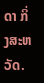ດາ ກິ່ງສະຫວັດ.